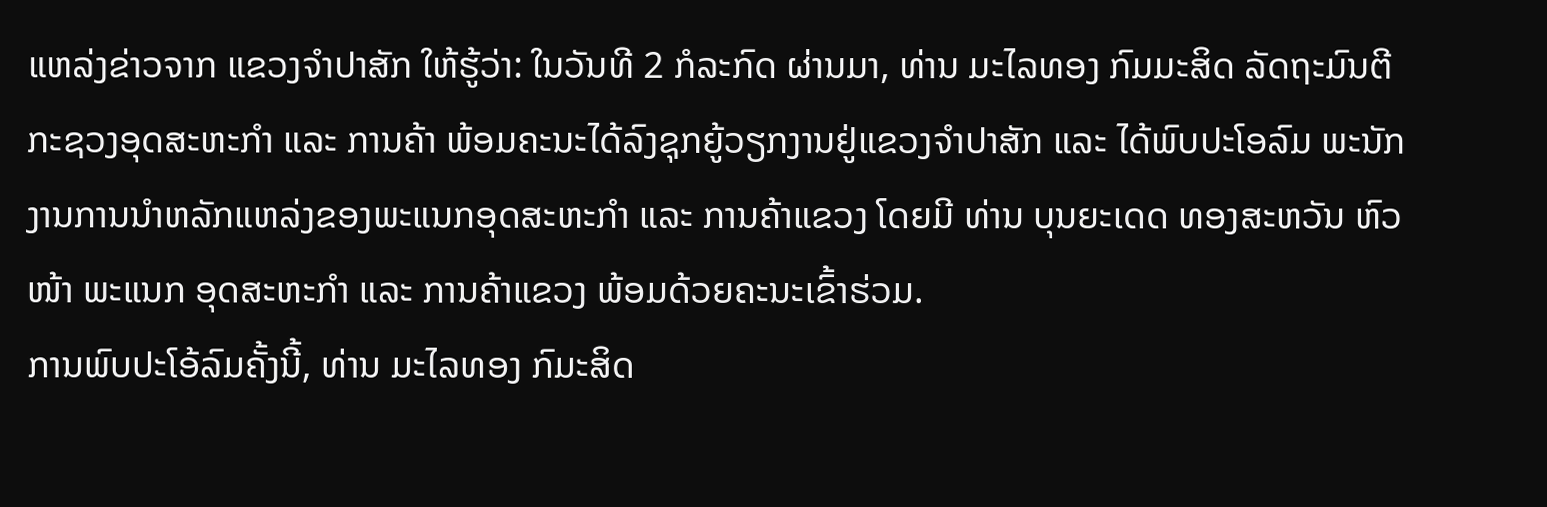ແຫລ່ງຂ່າວຈາກ ແຂວງຈຳປາສັກ ໃຫ້ຮູ້ວ່າ: ໃນວັນທີ 2 ກໍລະກົດ ຜ່ານມາ, ທ່ານ ມະໄລທອງ ກົມມະສິດ ລັດຖະມົນຕີ ກະຊວງອຸດສະຫະກໍາ ແລະ ການຄ້າ ພ້ອມຄະນະໄດ້ລົງຊຸກຍູ້ວຽກງານຢູ່ແຂວງຈຳປາສັກ ແລະ ໄດ້ພົບປະໂອລົມ ພະນັກງານການນຳຫລັກແຫລ່ງຂອງພະແນກອຸດສະຫະກຳ ແລະ ການຄ້າແຂວງ ໂດຍມີ ທ່ານ ບຸນຍະເດດ ທອງສະຫວັນ ຫົວໜ້າ ພະແນກ ອຸດສະຫະກຳ ແລະ ການຄ້າແຂວງ ພ້ອມດ້ວຍຄະນະເຂົ້າຮ່ວມ.
ການພົບປະໂອ້ລົມຄັ້ງນີ້, ທ່ານ ມະໄລທອງ ກົມະສິດ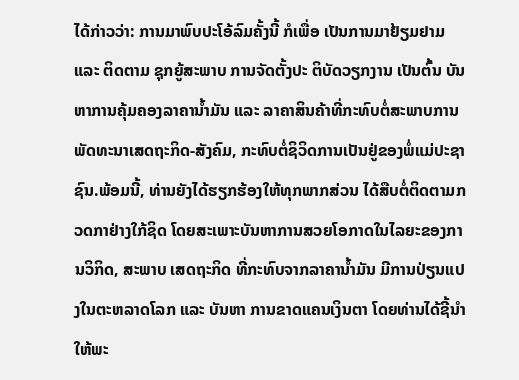ໄດ້ກ່າວວ່າ: ການມາພົບປະໂອ້ລົມຄັ້ງນີ້ ກໍເພື່ອ ເປັນການມາຢ້ຽມຢາມ ແລະ ຕິດຕາມ ຊຸກຍູ້ສະພາບ ການຈັດຕັ້ງປະ ຕິບັດວຽກງານ ເປັນຕົ້ນ ບັນຫາການຄຸ້ມຄອງລາຄານ້ຳມັນ ແລະ ລາຄາສິນຄ້າທີ່ກະທົບຕໍ່ສະພາບການພັດທະນາເສດຖະກິດ-ສັງຄົມ, ກະທົບຕໍ່ຊິວິດການເປັນຢູ່ຂອງພໍ່ແມ່ປະຊາຊົນ.ພ້ອມນີ້, ທ່ານຍັງໄດ້ຮຽກຮ້ອງໃຫ້ທຸກພາກສ່ວນ ໄດ້ສືບຕໍ່ຕິດຕາມກວດກາຢ່າງໃກ້ຊິດ ໂດຍສະເພາະບັນຫາການສວຍໂອກາດໃນໄລຍະຂອງການວິກິດ, ສະພາບ ເສດຖະກິດ ທີ່ກະທົບຈາກລາຄານ້ຳມັນ ມີການປ່ຽນແປງໃນຕະຫລາດໂລກ ແລະ ບັນຫາ ການຂາດແຄນເງິນຕາ ໂດຍທ່ານໄດ້ຊີ້ນຳໃຫ້ພະ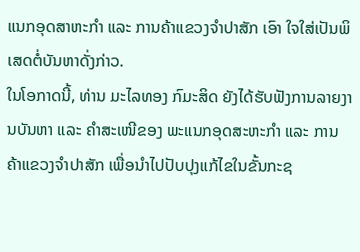ແນກອຸດສາຫະກຳ ແລະ ການຄ້າແຂວງຈໍາປາສັກ ເອົາ ໃຈໃສ່ເປັນພິເສດຕໍ່ບັນຫາດັ່ງກ່າວ.
ໃນໂອກາດນີ້, ທ່ານ ມະໄລທອງ ກົມະສິດ ຍັງໄດ້ຮັບຟັງການລາຍງານບັນຫາ ແລະ ຄຳສະເໜີຂອງ ພະແນກອຸດສະຫະກຳ ແລະ ການຄ້າແຂວງຈຳປາສັກ ເພື່ອນຳໄປປັບປຸງແກ້ໄຂໃນຂັ້ນກະຊ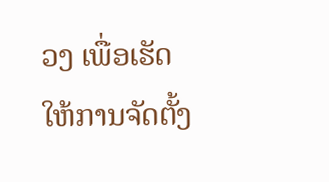ວງ ເພື່ອເຮັດໃຫ້ການຈັດຕັ້ງ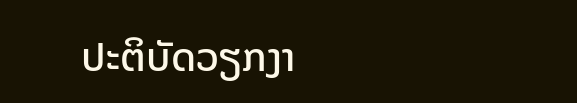ປະຕິບັດວຽກງາ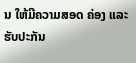ນ ໃຫ້ມີຄວາມສອດ ຄ່ອງ ແລະ ຮັບປະກັນ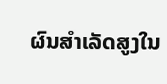ຜົນສຳເລັດສູງໃນ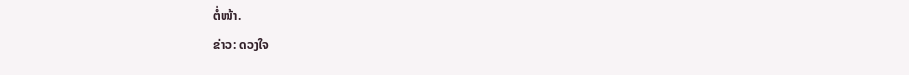ຕໍ່ໜ້າ.
ຂ່າວ: ດວງໃຈ